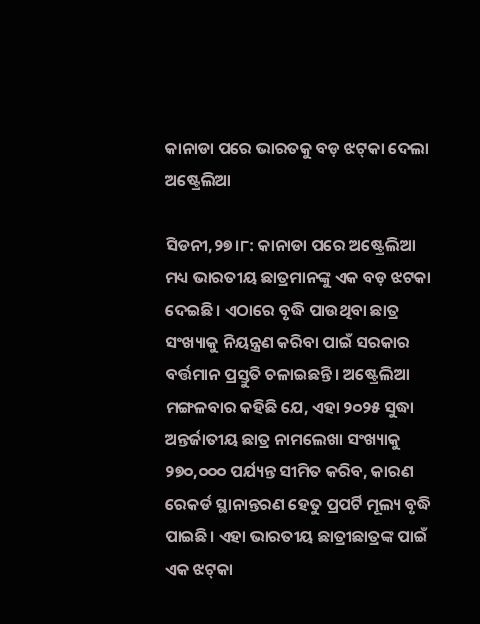କାନାଡା ପରେ ଭାରତକୁ ବଡ଼ ଝଟ୍‌କା ଦେଲା ଅଷ୍ଟ୍ରେଲିଆ

ସିଡନୀ,୨୭।୮: କାନାଡା ପରେ ଅଷ୍ଟ୍ରେଲିଆ ମଧ୍ୟ ଭାରତୀୟ ଛାତ୍ରମାନଙ୍କୁ ଏକ ବଡ଼ ଝଟକା ଦେଇଛି। ଏଠାରେ ବୃଦ୍ଧି ପାଉଥିବା ଛାତ୍ର ସଂଖ୍ୟାକୁ ନିୟନ୍ତ୍ରଣ କରିବା ପାଇଁ ସରକାର ବର୍ତ୍ତମାନ ପ୍ରସ୍ତୁତି ଚଳାଇଛନ୍ତି। ଅଷ୍ଟ୍ରେଲିଆ ମଙ୍ଗଳବାର କହିଛି ଯେ, ଏହା ୨୦୨୫ ସୁଦ୍ଧା ଅନ୍ତର୍ଜାତୀୟ ଛାତ୍ର ନାମଲେଖା ସଂଖ୍ୟାକୁ ୨୭୦,୦୦୦ ପର୍ଯ୍ୟନ୍ତ ସୀମିତ କରିବ, କାରଣ ରେକର୍ଡ ସ୍ଥାନାନ୍ତରଣ ହେତୁ ପ୍ରପର୍ଟି ମୂଲ୍ୟ ବୃଦ୍ଧି ପାଇଛି। ଏହା ଭାରତୀୟ ଛାତ୍ରୀଛାତ୍ରଙ୍କ ପାଇଁ ଏକ ଝଟ୍‌କା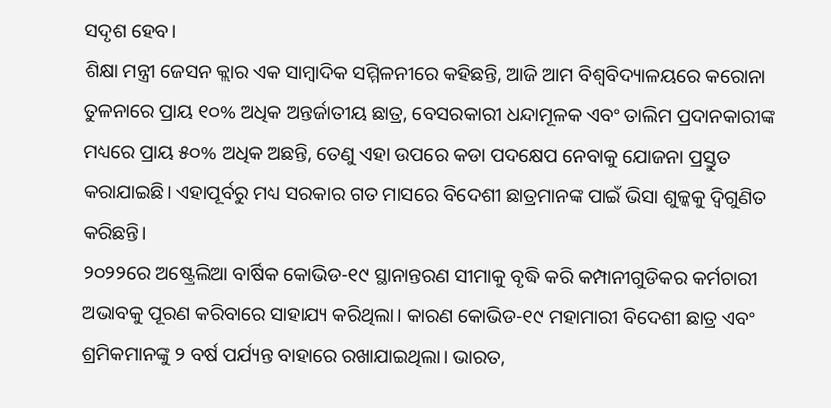ସଦୃଶ ହେବ।
ଶିକ୍ଷା ମନ୍ତ୍ରୀ ଜେସନ କ୍ଲାର ଏକ ସାମ୍ବାଦିକ ସମ୍ମିଳନୀରେ କହିଛନ୍ତି, ଆଜି ଆମ ବିଶ୍ୱବିଦ୍ୟାଳୟରେ କରୋନା ତୁଳନାରେ ପ୍ରାୟ ୧୦% ଅଧିକ ଅନ୍ତର୍ଜାତୀୟ ଛାତ୍ର, ବେସରକାରୀ ଧନ୍ଦାମୂଳକ ଏବଂ ତାଲିମ ପ୍ରଦାନକାରୀଙ୍କ ମଧ୍ୟରେ ପ୍ରାୟ ୫୦% ଅଧିକ ଅଛନ୍ତି, ତେଣୁ ଏହା ଉପରେ କଡା ପଦକ୍ଷେପ ନେବାକୁ ଯୋଜନା ପ୍ରସ୍ତୁତ କରାଯାଇଛି। ଏହାପୂର୍ବରୁ ମଧ୍ୟ ସରକାର ଗତ ମାସରେ ବିଦେଶୀ ଛାତ୍ରମାନଙ୍କ ପାଇଁ ଭିସା ଶୁଳ୍କକୁ ଦ୍ୱିଗୁଣିତ କରିଛନ୍ତି।
୨୦୨୨ରେ ଅଷ୍ଟ୍ରେଲିଆ ବାର୍ଷିକ କୋଭିଡ-୧୯ ସ୍ଥାନାନ୍ତରଣ ସୀମାକୁ ବୃଦ୍ଧି କରି କମ୍ପାନୀଗୁଡିକର କର୍ମଚାରୀ ଅଭାବକୁ ପୂରଣ କରିବାରେ ସାହାଯ୍ୟ କରିଥିଲା। କାରଣ କୋଭିଡ-୧୯ ମହାମାରୀ ବିଦେଶୀ ଛାତ୍ର ଏବଂ ଶ୍ରମିକମାନଙ୍କୁ ୨ ବର୍ଷ ପର୍ଯ୍ୟନ୍ତ ବାହାରେ ରଖାଯାଇଥିଲା। ଭାରତ,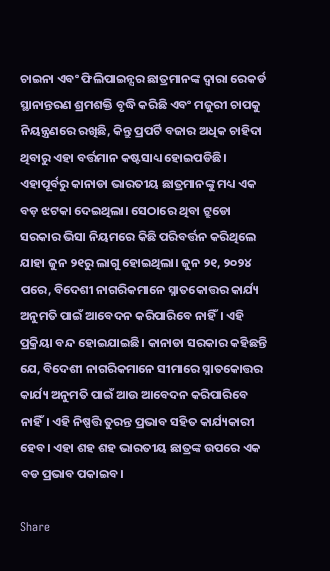ଚାଇନା ଏବଂ ଫିଲିପାଇନ୍ସର ଛାତ୍ରମାନଙ୍କ ଦ୍ୱାରା ରେକର୍ଡ ସ୍ଥାନାନ୍ତରଣ ଶ୍ରମଶକ୍ତି ବୃଦ୍ଧି କରିଛି ଏବଂ ମଜୁରୀ ଚାପକୁ ନିୟନ୍ତ୍ରଣରେ ରଖିଛି, କିନ୍ତୁ ପ୍ରପର୍ଟି ବଜାର ଅଧିକ ଚାହିଦା ଥିବାରୁ ଏହା ବର୍ତ୍ତମାନ କଷ୍ଟସାଧ୍ୟ ହୋଇପଡିଛି।
ଏହାପୂର୍ବରୁ କାନାଡା ଭାରତୀୟ ଛାତ୍ରମାନଙ୍କୁ ମଧ୍ୟ ଏକ ବଡ଼ ଝଟକା ଦେଇଥିଲା। ସେଠାରେ ଥିବା ଟ୍ରୁଡୋ ସରକାର ଭିସା ନିୟମରେ କିଛି ପରିବର୍ତ୍ତନ କରିଥିଲେ ଯାହା ଜୁନ ୨୧ରୁ ଲାଗୁ ହୋଇଥିଲା। ଜୁନ ୨୧, ୨୦୨୪ ପରେ, ବିଦେଶୀ ନାଗରିକମାନେ ସ୍ନାତକୋତ୍ତର କାର୍ଯ୍ୟ ଅନୁମତି ପାଇଁ ଆବେଦନ କରିପାରିବେ ନାହିଁ। ଏହି ପ୍ରକ୍ରିୟା ବନ୍ଦ ହୋଇଯାଇଛି। କାନାଡା ସରକାର କହିଛନ୍ତି ଯେ, ବିଦେଶୀ ନାଗରିକମାନେ ସୀମାରେ ସ୍ନାତକୋତ୍ତର କାର୍ଯ୍ୟ ଅନୁମତି ପାଇଁ ଆଉ ଆବେଦନ କରିପାରିବେ ନାହିଁ। ଏହି ନିଷ୍ପତ୍ତି ତୁରନ୍ତ ପ୍ରଭାବ ସହିତ କାର୍ଯ୍ୟକାରୀ ହେବ। ଏହା ଶହ ଶହ ଭାରତୀୟ ଛାତ୍ରଙ୍କ ଉପରେ ଏକ ବଡ ପ୍ରଭାବ ପକାଇବ।

Share